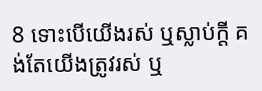8 ទោះបើយើងរស់ ឬស្លាប់ក្តី គង់តែយើងត្រូវរស់ ឬ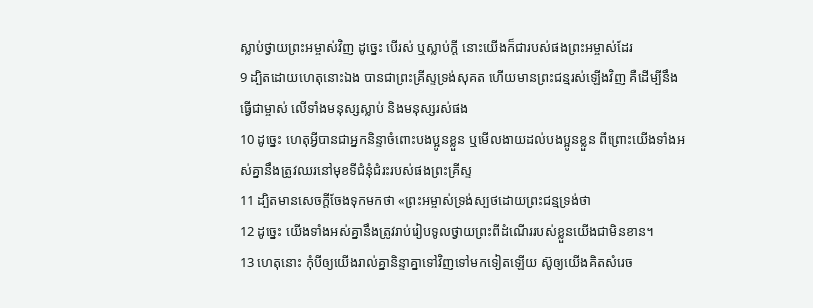ស្លាប់ថ្វាយព្រះអម្ចាស់វិញ ដូច្នេះ បើរស់ ឬស្លាប់ក្តី នោះយើងក៏ជារបស់ផងព្រះអម្ចាស់ដែរ
9 ដ្បិតដោយហេតុនោះឯង បានជាព្រះគ្រីស្ទទ្រង់សុគត ហើយមានព្រះជន្មរស់ឡើងវិញ គឺដើម្បីនឹងធ្វើជាម្ចាស់ លើទាំងមនុស្សស្លាប់ និងមនុស្សរស់ផង
10 ដូច្នេះ ហេតុអ្វីបានជាអ្នកនិន្ទាចំពោះបងប្អូនខ្លួន ឬមើលងាយដល់បងប្អូនខ្លួន ពីព្រោះយើងទាំងអស់គ្នានឹងត្រូវឈរនៅមុខទីជំនុំជំរះរបស់ផងព្រះគ្រីស្ទ
11 ដ្បិតមានសេចក្តីចែងទុកមកថា «ព្រះអម្ចាស់ទ្រង់ស្បថដោយព្រះជន្មទ្រង់ថា
12 ដូច្នេះ យើងទាំងអស់គ្នានឹងត្រូវរាប់រៀបទូលថ្វាយព្រះពីដំណើររបស់ខ្លួនយើងជាមិនខាន។
13 ហេតុនោះ កុំបីឲ្យយើងរាល់គ្នានិន្ទាគ្នាទៅវិញទៅមកទៀតឡើយ ស៊ូឲ្យយើងគិតសំរេច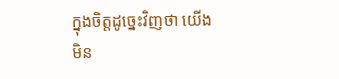ក្នុងចិត្តដូច្នេះវិញថា យើងមិន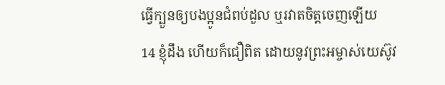ធ្វើក្បួនឲ្យបងប្អូនជំពប់ដួល ឬរវាតចិត្តចេញឡើយ
14 ខ្ញុំដឹង ហើយក៏ជឿពិត ដោយនូវព្រះអម្ចាស់យេស៊ូវ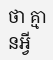ថា គ្មានអ្វី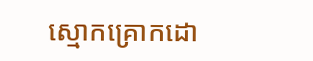ស្មោកគ្រោកដោ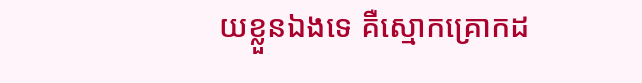យខ្លួនឯងទេ គឺស្មោកគ្រោកដ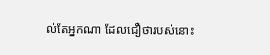ល់តែអ្នកណា ដែលជឿថារបស់នោះ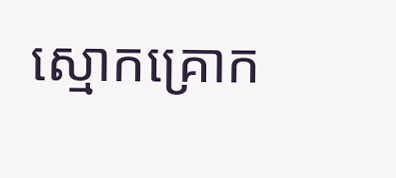ស្មោកគ្រោក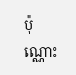ប៉ុណ្ណោះ